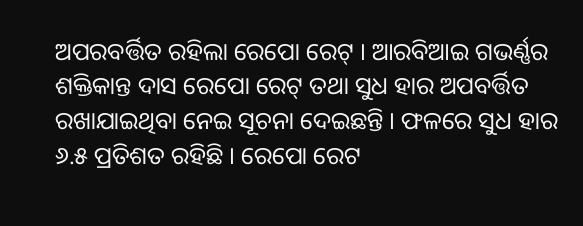ଅପରବର୍ତ୍ତିତ ରହିଲା ରେପୋ ରେଟ୍ । ଆରବିଆଇ ଗଭର୍ଣ୍ଣର ଶକ୍ତିକାନ୍ତ ଦାସ ରେପୋ ରେଟ୍ ତଥା ସୁଧ ହାର ଅପବର୍ତ୍ତିତ ରଖାଯାଇଥିବା ନେଇ ସୂଚନା ଦେଇଛନ୍ତି । ଫଳରେ ସୁଧ ହାର ୬.୫ ପ୍ରତିଶତ ରହିଛି । ରେପୋ ରେଟ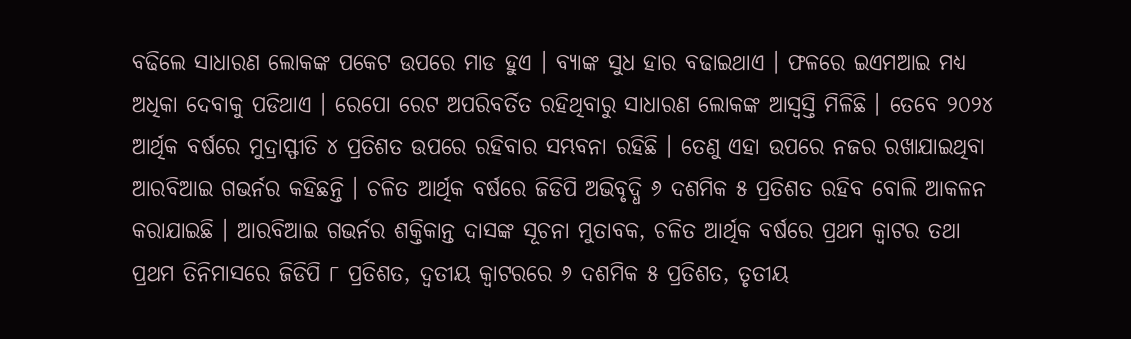ବଢିଲେ ସାଧାରଣ ଲୋକଙ୍କ ପକେଟ ଉପରେ ମାଡ ହୁଏ । ବ୍ୟାଙ୍କ ସୁଧ ହାର ବଢାଇଥାଏ । ଫଳରେ ଇଏମଆଇ ମଧ୍ୟ ଅଧିକା ଦେବାକୁ ପଡିଥାଏ । ରେପୋ ରେଟ ଅପରିବର୍ତିତ ରହିଥିବାରୁ ସାଧାରଣ ଲୋକଙ୍କ ଆସ୍ୱସ୍ତି ମିଳିଛି । ତେବେ ୨୦୨୪ ଆର୍ଥିକ ବର୍ଷରେ ମୁଦ୍ରାସ୍ଫୀତି ୪ ପ୍ରତିଶତ ଉପରେ ରହିବାର ସମ୍ଭବନା ରହିଛି । ତେଣୁ ଏହା ଉପରେ ନଜର ରଖାଯାଇଥିବା ଆରବିଆଇ ଗଭର୍ନର କହିଛନ୍ତି । ଚଳିତ ଆର୍ଥିକ ବର୍ଷରେ ଜିଡିପି ଅଭିବୃଦ୍ଧି ୬ ଦଶମିକ ୫ ପ୍ରତିଶତ ରହିବ ବୋଲି ଆକଳନ କରାଯାଇଛି । ଆରବିଆଇ ଗଭର୍ନର ଶକ୍ତିକାନ୍ତ ଦାସଙ୍କ ସୂଚନା ମୁତାବକ, ଚଳିତ ଆର୍ଥିକ ବର୍ଷରେ ପ୍ରଥମ କ୍ୱାଟର ତଥା ପ୍ରଥମ ତିନିମାସରେ ଜିଡିପି ୮ ପ୍ରତିଶତ, ଦ୍ୱତୀୟ କ୍ୱାଟରରେ ୬ ଦଶମିକ ୫ ପ୍ରତିଶତ, ତୃତୀୟ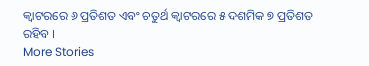କ୍ୱାଟରରେ ୬ ପ୍ରତିଶତ ଏବଂ ଚତୁର୍ଥ କ୍ୱାଟରରେ ୫ ଦଶମିକ ୭ ପ୍ରତିଶତ ରହିବ ।
More Stories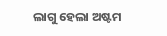ଲାଗୁ ହେଲା ଅଷ୍ଟମ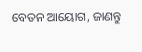ବେତନ ଆୟୋଗ, ଜାଣନ୍ତୁ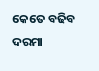କେତେ ବଢିବ ଦରମା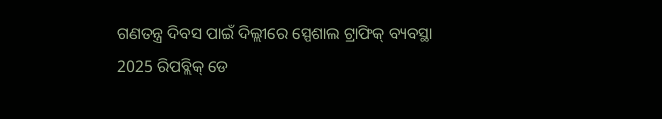ଗଣତନ୍ତ୍ର ଦିବସ ପାଇଁ ଦିଲ୍ଲୀରେ ସ୍ପେଶାଲ ଟ୍ରାଫିକ୍ ବ୍ୟବସ୍ଥା
2025 ରିପବ୍ଲିକ୍ ଡେ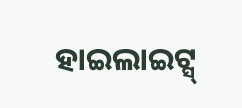ହାଇଲାଇଟ୍ସ୍